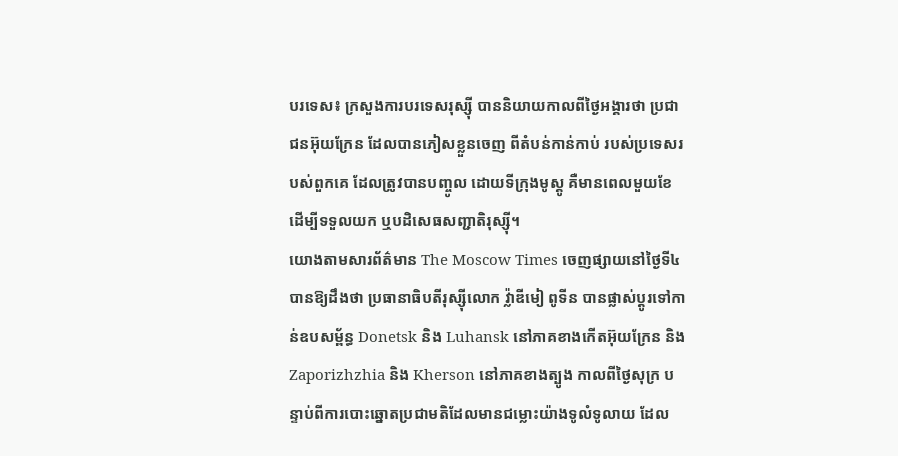បរទេស៖ ក្រសួងការបរទេសរុស្ស៊ី បាននិយាយកាលពីថ្ងៃអង្គារថា ប្រជាជនអ៊ុយក្រែន ដែលបានភៀសខ្លួនចេញ ពីតំបន់កាន់កាប់ របស់ប្រទេសរបស់ពួកគេ ដែលត្រូវបានបញ្ចូល ដោយទីក្រុងមូស្គូ គឺមានពេលមួយខែ ដើម្បីទទួលយក ឬបដិសេធសញ្ជាតិរុស្ស៊ី។
យោងតាមសារព័ត៌មាន The Moscow Times ចេញផ្សាយនៅថ្ងៃទី៤ បានឱ្យដឹងថា ប្រធានាធិបតីរុស្ស៊ីលោក វ្ល៉ាឌីមៀ ពូទីន បានផ្លាស់ប្តូរទៅកាន់ឧបសម្ព័ន្ធ Donetsk និង Luhansk នៅភាគខាងកើតអ៊ុយក្រែន និង Zaporizhzhia និង Kherson នៅភាគខាងត្បូង កាលពីថ្ងៃសុក្រ បន្ទាប់ពីការបោះឆ្នោតប្រជាមតិដែលមានជម្លោះយ៉ាងទូលំទូលាយ ដែល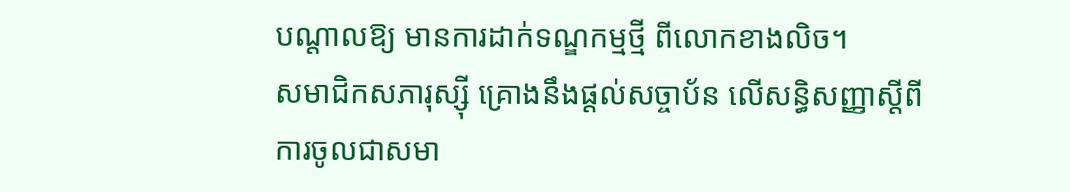បណ្តាលឱ្យ មានការដាក់ទណ្ឌកម្មថ្មី ពីលោកខាងលិច។
សមាជិកសភារុស្ស៊ី គ្រោងនឹងផ្តល់សច្ចាប័ន លើសន្ធិសញ្ញាស្តីពី ការចូលជាសមា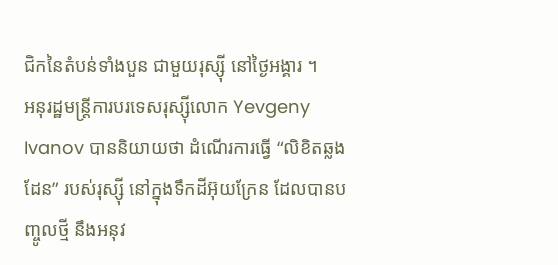ជិកនៃតំបន់ទាំងបួន ជាមួយរុស្ស៊ី នៅថ្ងៃអង្គារ ។
អនុរដ្ឋមន្ត្រីការបរទេសរុស្ស៊ីលោក Yevgeny Ivanov បាននិយាយថា ដំណើរការធ្វើ “លិខិតឆ្លងដែន” របស់រុស្ស៊ី នៅក្នុងទឹកដីអ៊ុយក្រែន ដែលបានបញ្ចូលថ្មី នឹងអនុវ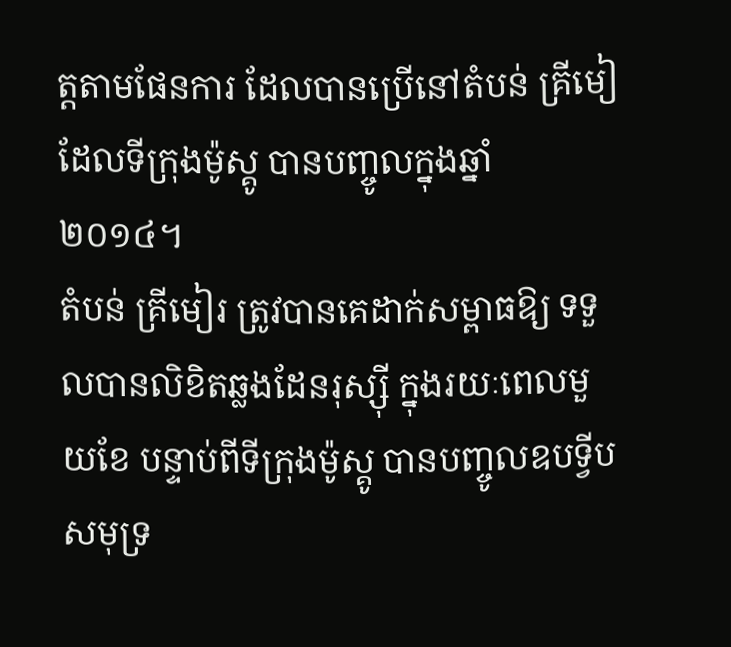ត្តតាមផែនការ ដែលបានប្រើនៅតំបន់ គ្រីមៀ ដែលទីក្រុងម៉ូស្គូ បានបញ្ចូលក្នុងឆ្នាំ ២០១៤។
តំបន់ គ្រីមៀរ ត្រូវបានគេដាក់សម្ពាធឱ្យ ទទួលបានលិខិតឆ្លងដែនរុស្ស៊ី ក្នុងរយៈពេលមួយខែ បន្ទាប់ពីទីក្រុងម៉ូស្គូ បានបញ្ចូលឧបទ្វីបសមុទ្រ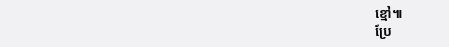ខ្មៅ៕
ប្រែ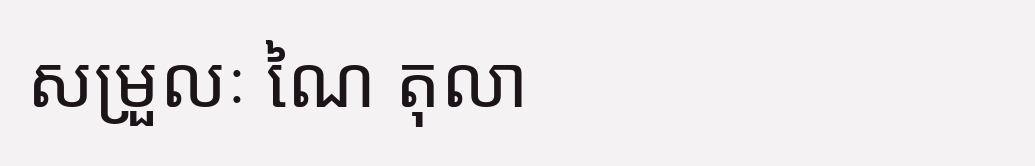សម្រួលៈ ណៃ តុលា